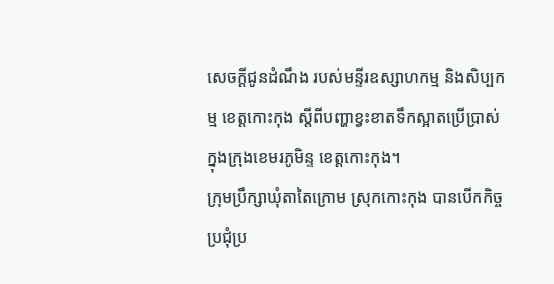សេចក្តីជូនដំណឹង របស់មន្ទីរឧស្សាហកម្ម និងសិប្បកម្ម ខេត្តកោះកុង ស្តីពីបញ្ហាខ្វះខាតទឹកស្អាតប្រេីប្រាស់ ក្នុងក្រុងខេមរភូមិន្ទ ខេត្តកោះកុង។
ក្រុមប្រឹក្សាឃុំតាតៃក្រោម ស្រុកកោះកុង បានបើកកិច្ចប្រជុំប្រ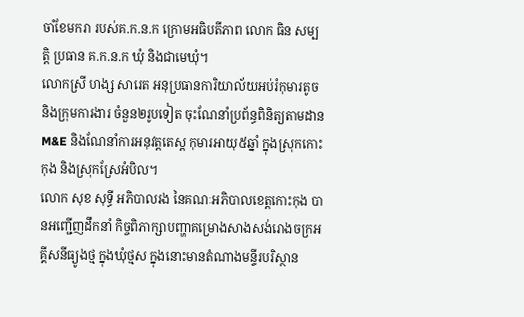ចាំខែមករា របស់គ.ក.ន.ក ក្រោមអធិបតីភាព លោក ធិន សម្បត្តិ ប្រធាន គ.ក.ន.ក ឃុំ និងជាមេឃុំ។
លោកស្រី ហង្ស សារេត អនុប្រធានការិយាល័យអប់រំកុមារតូច និងក្រុមការងារ ចំនួន២រូបទៀត ចុះណែនាំប្រព័ន្ធពិនិត្យតាមដាន M&E និងណែនាំការអនុវត្តតេស្ត កុមារអាយុ៥ឆ្នាំ ក្នុងស្រុកកោះកុង និងស្រុកស្រែអំបិល។
លោក សុខ សុទ្ធី អភិបាលរង នៃគណៈអភិបាលខេត្តកោះកុង បានអញ្ជើញដឹកនាំ កិច្ចពិភាក្សាបញ្ហាគម្រោងសាងសង់រោងចក្រអគ្គីសនីធ្យូងថ្ម ក្នុងឃុំថ្មស ក្នុងនោះមានតំណាងមន្ទីរបរិស្ថាន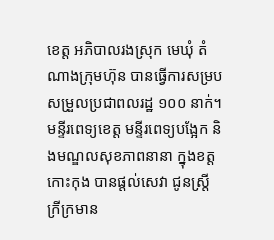ខេត្ត អភិបាលរងស្រុក មេឃុំ តំណាងក្រុមហ៊ុន បានធ្វើការសម្របសម្រួលប្រជាពលរដ្ឋ ១០០ នាក់។
មន្ទីរពេទ្យខេត្ត មន្ទីរពេទ្យបង្អែក និងមណ្ឌលសុខភាពនានា ក្នុងខត្តកោះកុង បានផ្តល់សេវា ជូនស្ត្រីក្រីក្រមាន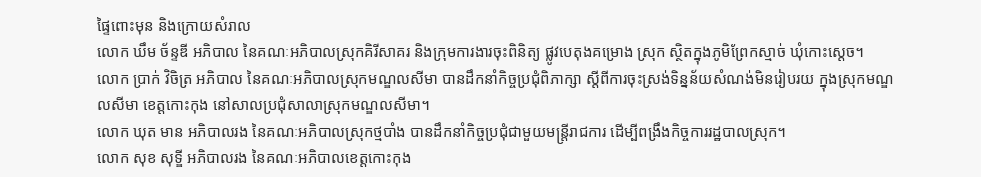ផ្ទៃពោះមុន និងក្រោយសំរាល
លោក ឃឹម ច័ន្ទឌី អភិបាល នៃគណៈអភិបាលស្រុកគិរីសាគរ និងក្រុមការងារចុះពិនិត្យ ផ្លូវបេតុងគម្រោង ស្រុក ស្ថិតក្នុងភូមិព្រែកស្មាច់ ឃុំកោះស្តេច។
លោក ប្រាក់ វិចិត្រ អភិបាល នៃគណៈអភិបាលស្រុកមណ្ឌលសីមា បានដឹកនាំកិច្ចប្រជុំពិភាក្សា ស្ដីពីការចុះស្រង់ទិន្នន័យសំណង់មិនរៀបរយ ក្នុងស្រុកមណ្ឌលសីមា ខេត្តកោះកុង នៅសាលប្រជុំសាលាស្រុកមណ្ឌលសីមា។
លោក ឃុត មាន អភិបាលរង នៃគណៈអភិបាលស្រុកថ្មបាំង បានដឹកនាំកិច្ចប្រជុំជាមួយមន្រ្តីរាជការ ដើម្បីពង្រឹងកិច្ចការរដ្ឋបាលស្រុក។
លោក សុខ សុទ្ឌី អភិបាលរង នៃគណៈអភិបាលខេត្តកោះកុង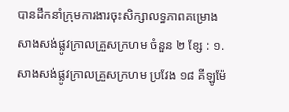បានដឹកនាំក្រុមការងារចុះសិក្សាលទ្ធភាពគម្រោងសាងសង់ផ្លូវក្រាលគ្រួសក្រហម ចំនួន ២ ខ្សែ : ១.សាងសង់ផ្លូវក្រាលគ្រួសក្រហម ប្រវែង ១៨ គីឡូម៉ែ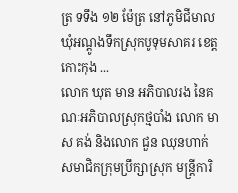ត្រ ទទឹង ១២ ម៉ែត្រ នៅភូមិជីមាល ឃុំអណ្ដូងទឹកស្រុកបូទុមសាគរ ខេត្តកោះកុង ...
លោក ឃុត មាន អភិបាលរង នៃគណៈអភិបាលស្រុកថ្មបាំង លោក មាស គង់ និងលោក ជួន ឈុនហាក់ សមាជិកក្រុមប្រឹក្សាស្រុក មន្រ្តីការិ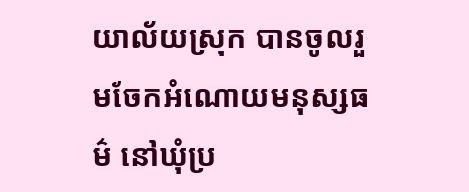យាល័យស្រុក បានចូលរួមចែកអំណោយមនុស្សធម៌ នៅឃុំប្រ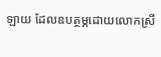ឡាយ ដែលឧបត្ថម្ភដោយលោកស្រី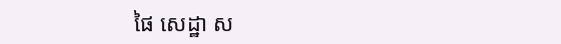ផៃ សេដ្ឋា ស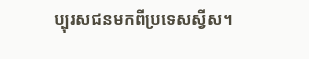ប្បុរសជនមកពីប្រទេសស្វីស។